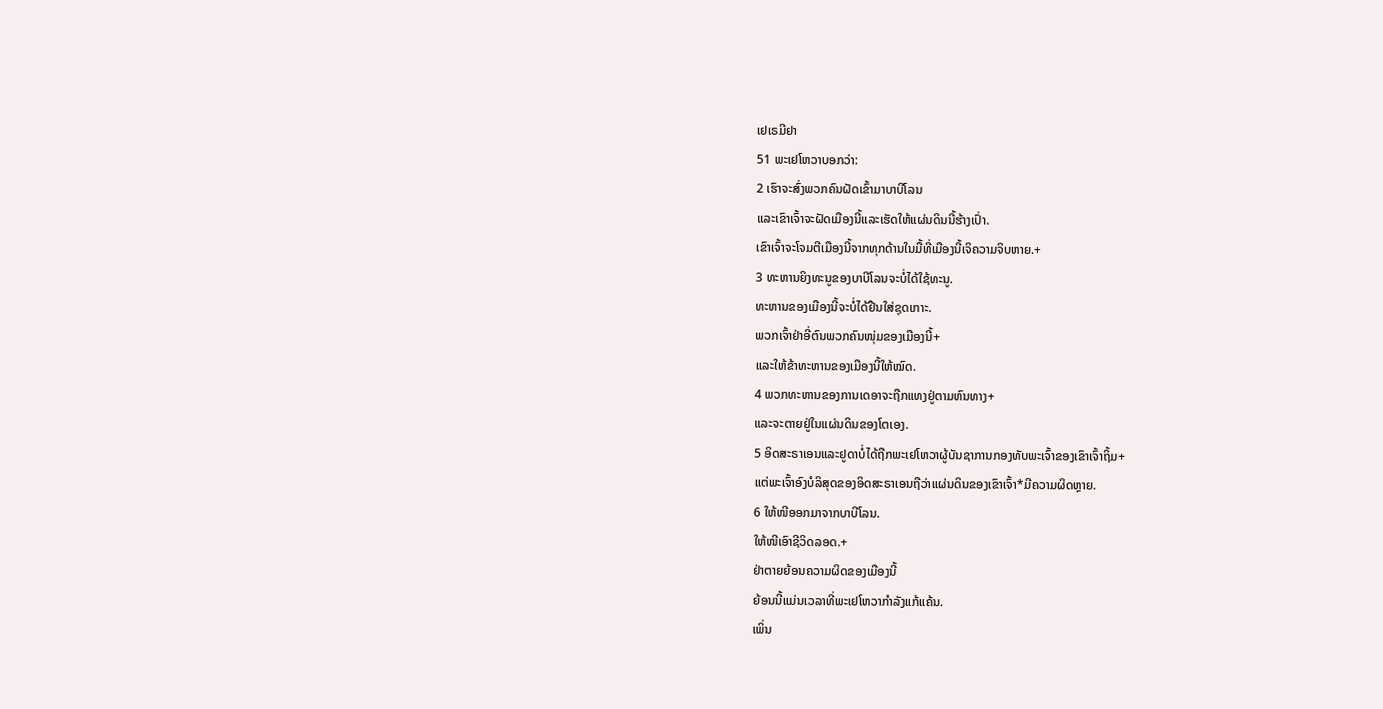ເຢເຣມີຢາ
51 ພະເຢໂຫວາບອກວ່າ:
2 ເຮົາຈະສົ່ງພວກຄົນຝັດເຂົ້າມາບາບີໂລນ
ແລະເຂົາເຈົ້າຈະຝັດເມືອງນີ້ແລະເຮັດໃຫ້ແຜ່ນດິນນີ້ຮ້າງເປົ່າ.
ເຂົາເຈົ້າຈະໂຈມຕີເມືອງນີ້ຈາກທຸກດ້ານໃນມື້ທີ່ເມືອງນີ້ເຈິຄວາມຈິບຫາຍ.+
3 ທະຫານຍິງທະນູຂອງບາບີໂລນຈະບໍ່ໄດ້ໃຊ້ທະນູ.
ທະຫານຂອງເມືອງນີ້ຈະບໍ່ໄດ້ຢືນໃສ່ຊຸດເກາະ.
ພວກເຈົ້າຢ່າອີ່ຕົນພວກຄົນໜຸ່ມຂອງເມືອງນີ້+
ແລະໃຫ້ຂ້າທະຫານຂອງເມືອງນີ້ໃຫ້ໝົດ.
4 ພວກທະຫານຂອງການເດອາຈະຖືກແທງຢູ່ຕາມຫົນທາງ+
ແລະຈະຕາຍຢູ່ໃນແຜ່ນດິນຂອງໂຕເອງ.
5 ອິດສະຣາເອນແລະຢູດາບໍ່ໄດ້ຖືກພະເຢໂຫວາຜູ້ບັນຊາການກອງທັບພະເຈົ້າຂອງເຂົາເຈົ້າຖິ້ມ+
ແຕ່ພະເຈົ້າອົງບໍລິສຸດຂອງອິດສະຣາເອນຖືວ່າແຜ່ນດິນຂອງເຂົາເຈົ້າ*ມີຄວາມຜິດຫຼາຍ.
6 ໃຫ້ໜີອອກມາຈາກບາບີໂລນ.
ໃຫ້ໜີເອົາຊີວິດລອດ.+
ຢ່າຕາຍຍ້ອນຄວາມຜິດຂອງເມືອງນີ້
ຍ້ອນນີ້ແມ່ນເວລາທີ່ພະເຢໂຫວາກຳລັງແກ້ແຄ້ນ.
ເພິ່ນ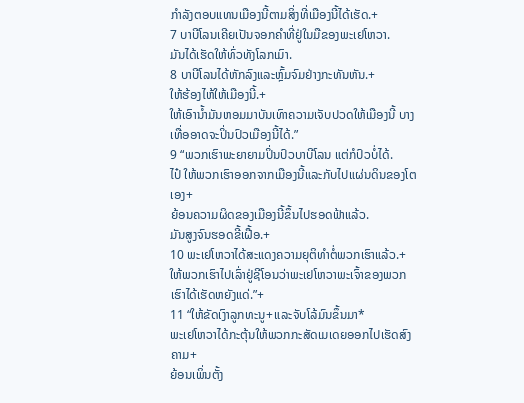ກຳລັງຕອບແທນເມືອງນີ້ຕາມສິ່ງທີ່ເມືອງນີ້ໄດ້ເຮັດ.+
7 ບາບີໂລນເຄີຍເປັນຈອກຄຳທີ່ຢູ່ໃນມືຂອງພະເຢໂຫວາ.
ມັນໄດ້ເຮັດໃຫ້ທົ່ວທັງໂລກເມົາ.
8 ບາບີໂລນໄດ້ຫັກລົງແລະຫຼົ້ມຈົມຢ່າງກະທັນຫັນ.+
ໃຫ້ຮ້ອງໄຫ້ໃຫ້ເມືອງນີ້.+
ໃຫ້ເອົານ້ຳມັນຫອມມາບັນເທົາຄວາມເຈັບປວດໃຫ້ເມືອງນີ້ ບາງເທື່ອອາດຈະປິ່ນປົວເມືອງນີ້ໄດ້.”
9 “ພວກເຮົາພະຍາຍາມປິ່ນປົວບາບີໂລນ ແຕ່ກໍປົວບໍ່ໄດ້.
ໄປ໋ ໃຫ້ພວກເຮົາອອກຈາກເມືອງນີ້ແລະກັບໄປແຜ່ນດິນຂອງໂຕເອງ+
ຍ້ອນຄວາມຜິດຂອງເມືອງນີ້ຂຶ້ນໄປຮອດຟ້າແລ້ວ.
ມັນສູງຈົນຮອດຂີ້ເຝື້ອ.+
10 ພະເຢໂຫວາໄດ້ສະແດງຄວາມຍຸຕິທຳຕໍ່ພວກເຮົາແລ້ວ.+
ໃຫ້ພວກເຮົາໄປເລົ່າຢູ່ຊີໂອນວ່າພະເຢໂຫວາພະເຈົ້າຂອງພວກເຮົາໄດ້ເຮັດຫຍັງແດ່.”+
11 “ໃຫ້ຂັດເງົາລູກທະນູ+ແລະຈັບໂລ້ມົນຂຶ້ນມາ*
ພະເຢໂຫວາໄດ້ກະຕຸ້ນໃຫ້ພວກກະສັດເມເດຍອອກໄປເຮັດສົງຄາມ+
ຍ້ອນເພິ່ນຕັ້ງ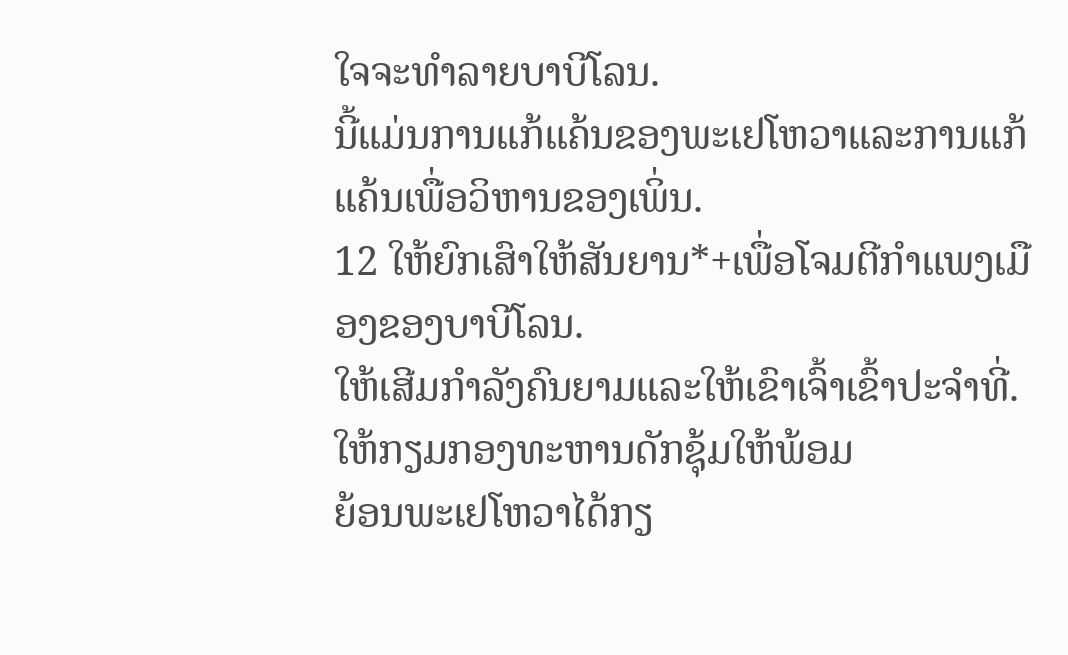ໃຈຈະທຳລາຍບາບີໂລນ.
ນີ້ແມ່ນການແກ້ແຄ້ນຂອງພະເຢໂຫວາແລະການແກ້ແຄ້ນເພື່ອວິຫານຂອງເພິ່ນ.
12 ໃຫ້ຍົກເສົາໃຫ້ສັນຍານ*+ເພື່ອໂຈມຕີກຳແພງເມືອງຂອງບາບີໂລນ.
ໃຫ້ເສີມກຳລັງຄົນຍາມແລະໃຫ້ເຂົາເຈົ້າເຂົ້າປະຈຳທີ່.
ໃຫ້ກຽມກອງທະຫານດັກຊຸ້ມໃຫ້ພ້ອມ
ຍ້ອນພະເຢໂຫວາໄດ້ກຽ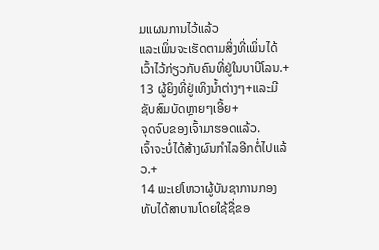ມແຜນການໄວ້ແລ້ວ
ແລະເພິ່ນຈະເຮັດຕາມສິ່ງທີ່ເພິ່ນໄດ້ເວົ້າໄວ້ກ່ຽວກັບຄົນທີ່ຢູ່ໃນບາບີໂລນ.+
13 ຜູ້ຍິງທີ່ຢູ່ເທິງນ້ຳຕ່າງໆ+ແລະມີຊັບສົມບັດຫຼາຍໆເອີ້ຍ+
ຈຸດຈົບຂອງເຈົ້າມາຮອດແລ້ວ.
ເຈົ້າຈະບໍ່ໄດ້ສ້າງຜົນກຳໄລອີກຕໍ່ໄປແລ້ວ.+
14 ພະເຢໂຫວາຜູ້ບັນຊາການກອງທັບໄດ້ສາບານໂດຍໃຊ້ຊື່ຂອ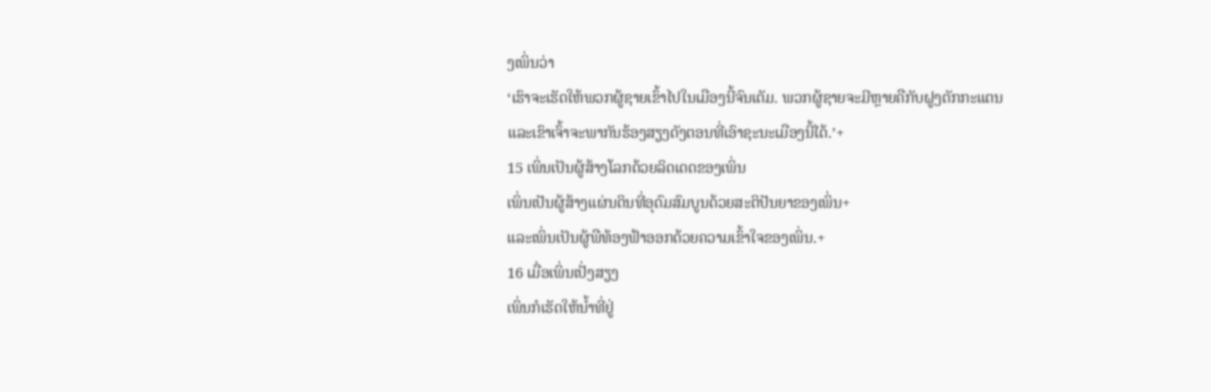ງເພິ່ນວ່າ
‘ເຮົາຈະເຮັດໃຫ້ພວກຜູ້ຊາຍເຂົ້າໄປໃນເມືອງນີ້ຈົນເຕັມ. ພວກຜູ້ຊາຍຈະມີຫຼາຍຄືກັບຝູງຕັກກະແຕນ
ແລະເຂົາເຈົ້າຈະພາກັນຮ້ອງສຽງດັງຕອນທີ່ເອົາຊະນະເມືອງນີ້ໄດ້.’+
15 ເພິ່ນເປັນຜູ້ສ້າງໂລກດ້ວຍລິດເດດຂອງເພິ່ນ
ເພິ່ນເປັນຜູ້ສ້າງແຜ່ນດິນທີ່ອຸດົມສົມບູນດ້ວຍສະຕິປັນຍາຂອງເພິ່ນ+
ແລະເພິ່ນເປັນຜູ້ພືທ້ອງຟ້າອອກດ້ວຍຄວາມເຂົ້າໃຈຂອງເພິ່ນ.+
16 ເມື່ອເພິ່ນເປັ່ງສຽງ
ເພິ່ນກໍເຮັດໃຫ້ນ້ຳທີ່ຢູ່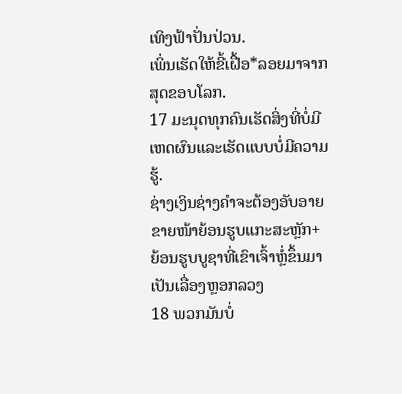ເທິງຟ້າປັ່ນປ່ວນ.
ເພິ່ນເຮັດໃຫ້ຂີ້ເຝື້ອ*ລອຍມາຈາກສຸດຂອບໂລກ.
17 ມະນຸດທຸກຄົນເຮັດສິ່ງທີ່ບໍ່ມີເຫດຜົນແລະເຮັດແບບບໍ່ມີຄວາມຮູ້.
ຊ່າງເງິນຊ່າງຄຳຈະຕ້ອງອັບອາຍຂາຍໜ້າຍ້ອນຮູບແກະສະຫຼັກ+
ຍ້ອນຮູບບູຊາທີ່ເຂົາເຈົ້າຫຼໍ່ຂຶ້ນມາເປັນເລື່ອງຫຼອກລວງ
18 ພວກມັນບໍ່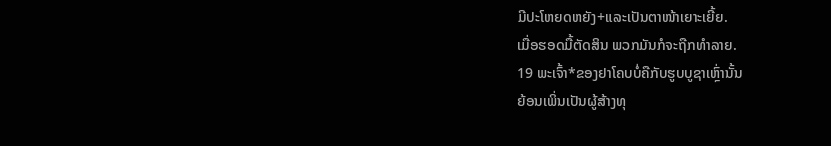ມີປະໂຫຍດຫຍັງ+ແລະເປັນຕາໜ້າເຍາະເຍີ້ຍ.
ເມື່ອຮອດມື້ຕັດສິນ ພວກມັນກໍຈະຖືກທຳລາຍ.
19 ພະເຈົ້າ*ຂອງຢາໂຄບບໍ່ຄືກັບຮູບບູຊາເຫຼົ່ານັ້ນ
ຍ້ອນເພິ່ນເປັນຜູ້ສ້າງທຸ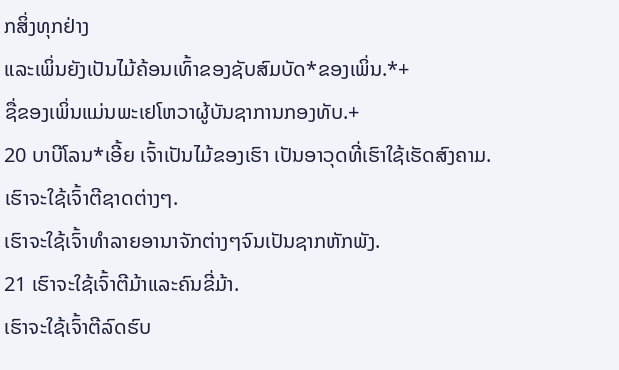ກສິ່ງທຸກຢ່າງ
ແລະເພິ່ນຍັງເປັນໄມ້ຄ້ອນເທົ້າຂອງຊັບສົມບັດ*ຂອງເພິ່ນ.*+
ຊື່ຂອງເພິ່ນແມ່ນພະເຢໂຫວາຜູ້ບັນຊາການກອງທັບ.+
20 ບາບີໂລນ*ເອີ້ຍ ເຈົ້າເປັນໄມ້ຂອງເຮົາ ເປັນອາວຸດທີ່ເຮົາໃຊ້ເຮັດສົງຄາມ.
ເຮົາຈະໃຊ້ເຈົ້າຕີຊາດຕ່າງໆ.
ເຮົາຈະໃຊ້ເຈົ້າທຳລາຍອານາຈັກຕ່າງໆຈົນເປັນຊາກຫັກພັງ.
21 ເຮົາຈະໃຊ້ເຈົ້າຕີມ້າແລະຄົນຂີ່ມ້າ.
ເຮົາຈະໃຊ້ເຈົ້າຕີລົດຮົບ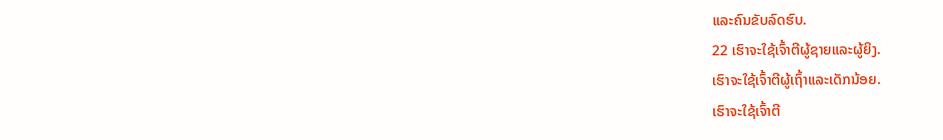ແລະຄົນຂັບລົດຮົບ.
22 ເຮົາຈະໃຊ້ເຈົ້າຕີຜູ້ຊາຍແລະຜູ້ຍິງ.
ເຮົາຈະໃຊ້ເຈົ້າຕີຜູ້ເຖົ້າແລະເດັກນ້ອຍ.
ເຮົາຈະໃຊ້ເຈົ້າຕີ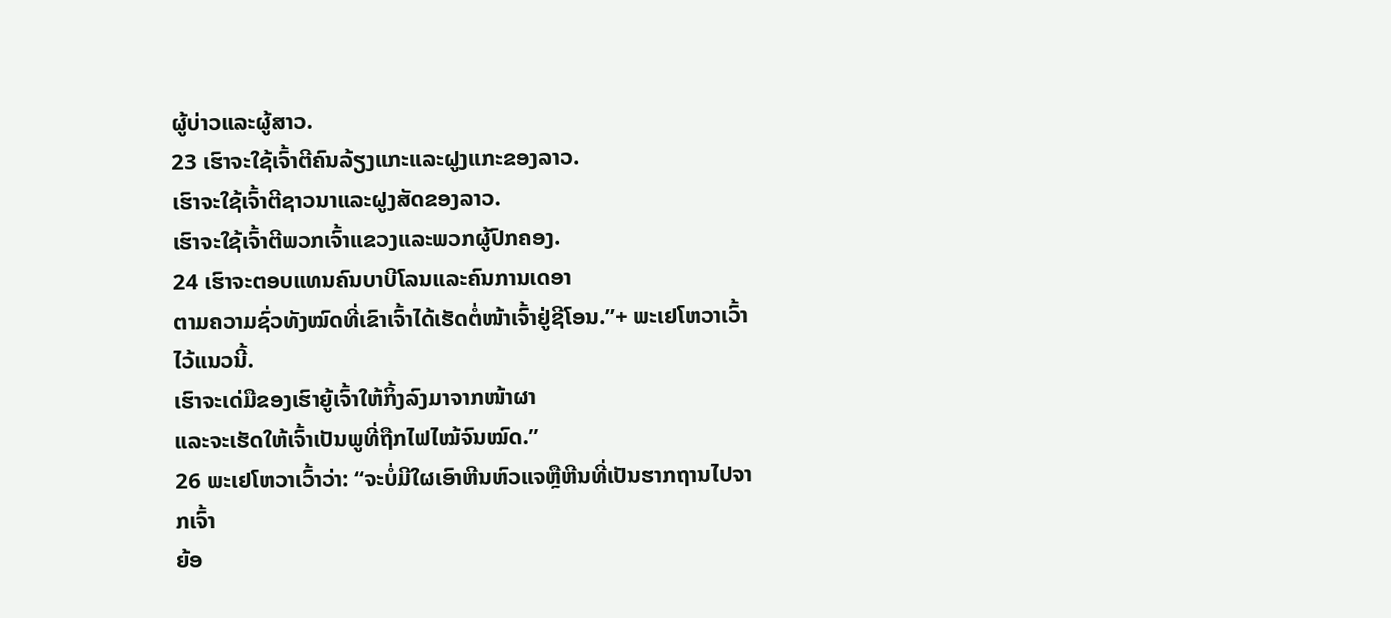ຜູ້ບ່າວແລະຜູ້ສາວ.
23 ເຮົາຈະໃຊ້ເຈົ້າຕີຄົນລ້ຽງແກະແລະຝູງແກະຂອງລາວ.
ເຮົາຈະໃຊ້ເຈົ້າຕີຊາວນາແລະຝູງສັດຂອງລາວ.
ເຮົາຈະໃຊ້ເຈົ້າຕີພວກເຈົ້າແຂວງແລະພວກຜູ້ປົກຄອງ.
24 ເຮົາຈະຕອບແທນຄົນບາບີໂລນແລະຄົນການເດອາ
ຕາມຄວາມຊົ່ວທັງໝົດທີ່ເຂົາເຈົ້າໄດ້ເຮັດຕໍ່ໜ້າເຈົ້າຢູ່ຊີໂອນ.”+ ພະເຢໂຫວາເວົ້າໄວ້ແນວນີ້.
ເຮົາຈະເດ່ມືຂອງເຮົາຍູ້ເຈົ້າໃຫ້ກິ້ງລົງມາຈາກໜ້າຜາ
ແລະຈະເຮັດໃຫ້ເຈົ້າເປັນພູທີ່ຖືກໄຟໄໝ້ຈົນໝົດ.”
26 ພະເຢໂຫວາເວົ້າວ່າ: “ຈະບໍ່ມີໃຜເອົາຫີນຫົວແຈຫຼືຫີນທີ່ເປັນຮາກຖານໄປຈາກເຈົ້າ
ຍ້ອ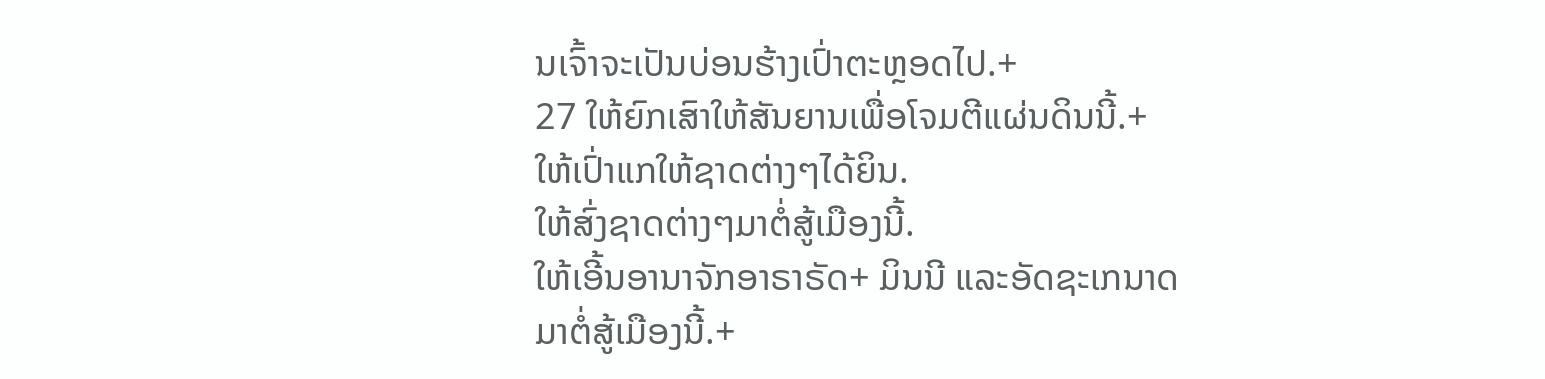ນເຈົ້າຈະເປັນບ່ອນຮ້າງເປົ່າຕະຫຼອດໄປ.+
27 ໃຫ້ຍົກເສົາໃຫ້ສັນຍານເພື່ອໂຈມຕີແຜ່ນດິນນີ້.+
ໃຫ້ເປົ່າແກໃຫ້ຊາດຕ່າງໆໄດ້ຍິນ.
ໃຫ້ສົ່ງຊາດຕ່າງໆມາຕໍ່ສູ້ເມືອງນີ້.
ໃຫ້ເອີ້ນອານາຈັກອາຣາຣັດ+ ມິນນີ ແລະອັດຊະເກນາດມາຕໍ່ສູ້ເມືອງນີ້.+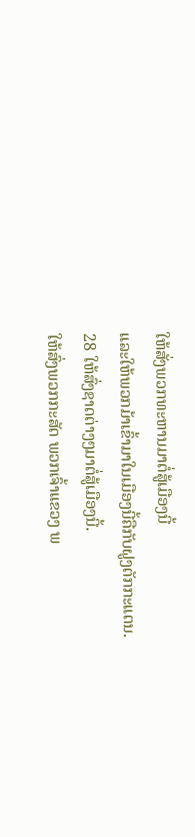ໃຫ້ສັ່ງພວກທະຫານມາຕໍ່ສູ້ເມືອງນີ້
ແລະໃຫ້ພວກມ້າເຂົ້າມາໃນເມືອງນີ້ຄືກັບຝູງຕັກກະແຕນ.
28 ໃຫ້ສົ່ງຊາດຕ່າງໆມາຕໍ່ສູ້ເມືອງນີ້.
ໃຫ້ສົ່ງພວກກະສັດ ພວກເຈົ້າແຂວງ ພ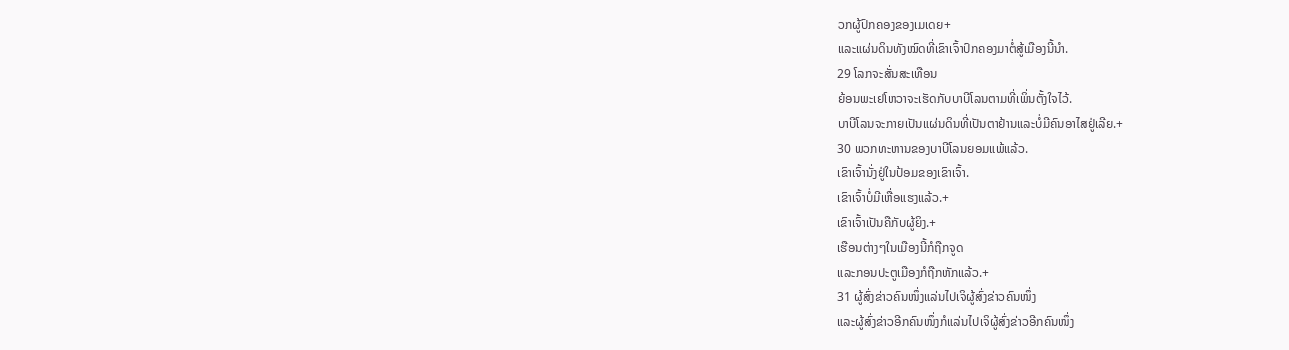ວກຜູ້ປົກຄອງຂອງເມເດຍ+
ແລະແຜ່ນດິນທັງໝົດທີ່ເຂົາເຈົ້າປົກຄອງມາຕໍ່ສູ້ເມືອງນີ້ນຳ.
29 ໂລກຈະສັ່ນສະເທືອນ
ຍ້ອນພະເຢໂຫວາຈະເຮັດກັບບາບີໂລນຕາມທີ່ເພິ່ນຕັ້ງໃຈໄວ້.
ບາບີໂລນຈະກາຍເປັນແຜ່ນດິນທີ່ເປັນຕາຢ້ານແລະບໍ່ມີຄົນອາໄສຢູ່ເລີຍ.+
30 ພວກທະຫານຂອງບາບີໂລນຍອມແພ້ແລ້ວ.
ເຂົາເຈົ້ານັ່ງຢູ່ໃນປ້ອມຂອງເຂົາເຈົ້າ.
ເຂົາເຈົ້າບໍ່ມີເຫື່ອແຮງແລ້ວ.+
ເຂົາເຈົ້າເປັນຄືກັບຜູ້ຍິງ.+
ເຮືອນຕ່າງໆໃນເມືອງນີ້ກໍຖືກຈູດ
ແລະກອນປະຕູເມືອງກໍຖືກຫັກແລ້ວ.+
31 ຜູ້ສົ່ງຂ່າວຄົນໜຶ່ງແລ່ນໄປເຈິຜູ້ສົ່ງຂ່າວຄົນໜຶ່ງ
ແລະຜູ້ສົ່ງຂ່າວອີກຄົນໜຶ່ງກໍແລ່ນໄປເຈິຜູ້ສົ່ງຂ່າວອີກຄົນໜຶ່ງ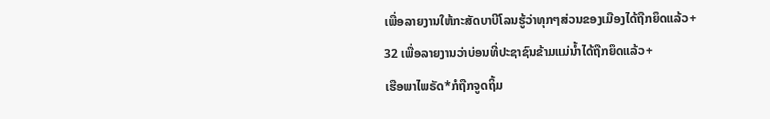ເພື່ອລາຍງານໃຫ້ກະສັດບາບີໂລນຮູ້ວ່າທຸກໆສ່ວນຂອງເມືອງໄດ້ຖືກຍຶດແລ້ວ+
32 ເພື່ອລາຍງານວ່າບ່ອນທີ່ປະຊາຊົນຂ້າມແມ່ນ້ຳໄດ້ຖືກຍຶດແລ້ວ+
ເຮືອພາໄພຣັດ*ກໍຖືກຈູດຖິ້ມ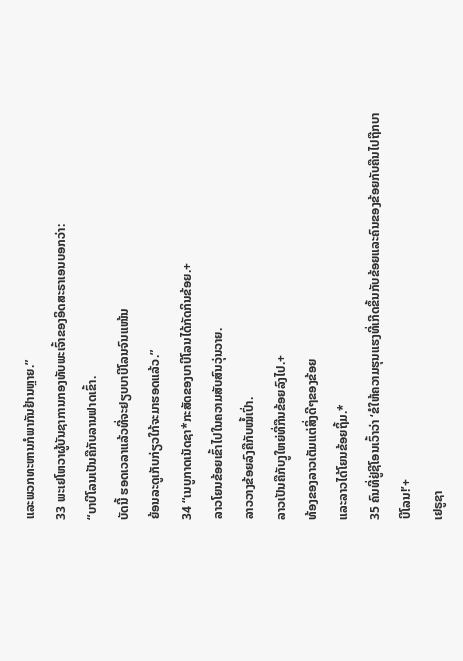ແລະພວກທະຫານກໍພາກັນຢ້ານຫຼາຍ.”
33 ພະເຢໂຫວາຜູ້ບັນຊາການກອງທັບພະເຈົ້າຂອງອິດສະຣາເອນບອກວ່າ:
“ບາບີໂລນເປັນຄືກັບລານຟາດເຂົ້າ.
ບັດນີ້ ຮອດເວລາແລ້ວທີ່ຈະຢຽບບາບີໂລນຈົນແໜ້ນ
ຍ້ອນລະດູເກັບກ່ຽວໃກ້ຈະມາຮອດແລ້ວ.”
34 “ເນບູກາດເນັດຊາ*ກະສັດຂອງບາບີໂລນໄດ້ກັດກິນຂ້ອຍ.+
ລາວໂຍນຂ້ອຍເຂົ້າໄປໃນຄວາມສັບສົນວຸ່ນວາຍ.
ລາວວາງຂ້ອຍລົງຄືກັບໝໍ້ເປົ່າ.
ລາວເປັນຄືກັບງູໃຫຍ່ທີ່ກືນຂ້ອຍລົງໄປ.+
ທ້ອງຂອງລາວເຕັມແຕ່ສິ່ງດີໆຂອງຂ້ອຍ
ແລະລາວໄດ້ໂຍນຂ້ອຍຖິ້ມ.*
35 ຄົນທີ່ຢູ່ຊີໂອນເວົ້າວ່າ ‘ຂໍໃຫ້ຄວາມຮຸນແຮງທີ່ເກີດຂຶ້ນກັບຂ້ອຍແລະຄົນຂອງຂ້ອຍກັບຄືນໄປຖືກບາບີໂລນ!’+
ເຢຣູຊາ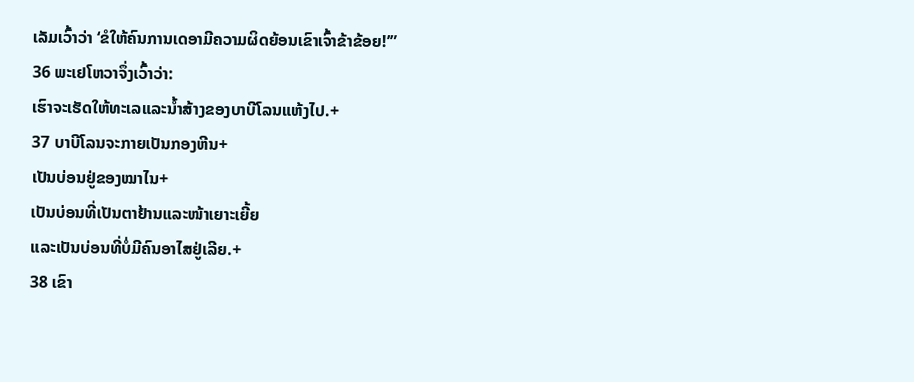ເລັມເວົ້າວ່າ ‘ຂໍໃຫ້ຄົນການເດອາມີຄວາມຜິດຍ້ອນເຂົາເຈົ້າຂ້າຂ້ອຍ!’”
36 ພະເຢໂຫວາຈຶ່ງເວົ້າວ່າ:
ເຮົາຈະເຮັດໃຫ້ທະເລແລະນ້ຳສ້າງຂອງບາບີໂລນແຫ້ງໄປ.+
37 ບາບີໂລນຈະກາຍເປັນກອງຫີນ+
ເປັນບ່ອນຢູ່ຂອງໝາໄນ+
ເປັນບ່ອນທີ່ເປັນຕາຢ້ານແລະໜ້າເຍາະເຍີ້ຍ
ແລະເປັນບ່ອນທີ່ບໍ່ມີຄົນອາໄສຢູ່ເລີຍ.+
38 ເຂົາ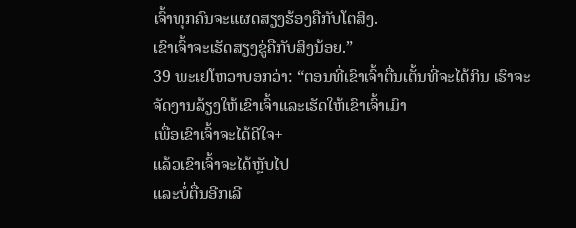ເຈົ້າທຸກຄົນຈະແຜດສຽງຮ້ອງຄືກັບໂຕສິງ.
ເຂົາເຈົ້າຈະເຮັດສຽງຂູ່ຄືກັບສິງນ້ອຍ.”
39 ພະເຢໂຫວາບອກວ່າ: “ຕອນທີ່ເຂົາເຈົ້າຕື່ນເຕັ້ນທີ່ຈະໄດ້ກິນ ເຮົາຈະຈັດງານລ້ຽງໃຫ້ເຂົາເຈົ້າແລະເຮັດໃຫ້ເຂົາເຈົ້າເມົາ
ເພື່ອເຂົາເຈົ້າຈະໄດ້ດີໃຈ+
ແລ້ວເຂົາເຈົ້າຈະໄດ້ຫຼັບໄປ
ແລະບໍ່ຕື່ນອີກເລີ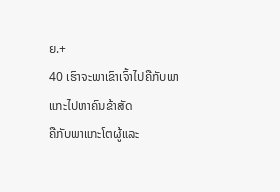ຍ.+
40 ເຮົາຈະພາເຂົາເຈົ້າໄປຄືກັບພາແກະໄປຫາຄົນຂ້າສັດ
ຄືກັບພາແກະໂຕຜູ້ແລະ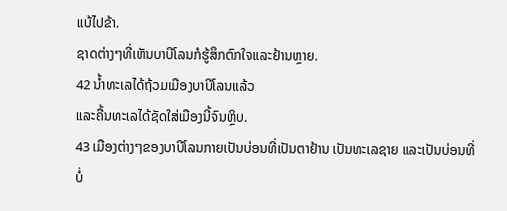ແບ້ໄປຂ້າ.
ຊາດຕ່າງໆທີ່ເຫັນບາບີໂລນກໍຮູ້ສຶກຕົກໃຈແລະຢ້ານຫຼາຍ.
42 ນ້ຳທະເລໄດ້ຖ້ວມເມືອງບາບີໂລນແລ້ວ
ແລະຄື້ນທະເລໄດ້ຊັດໃສ່ເມືອງນີ້ຈົນຫຼິບ.
43 ເມືອງຕ່າງໆຂອງບາບີໂລນກາຍເປັນບ່ອນທີ່ເປັນຕາຢ້ານ ເປັນທະເລຊາຍ ແລະເປັນບ່ອນທີ່ບໍ່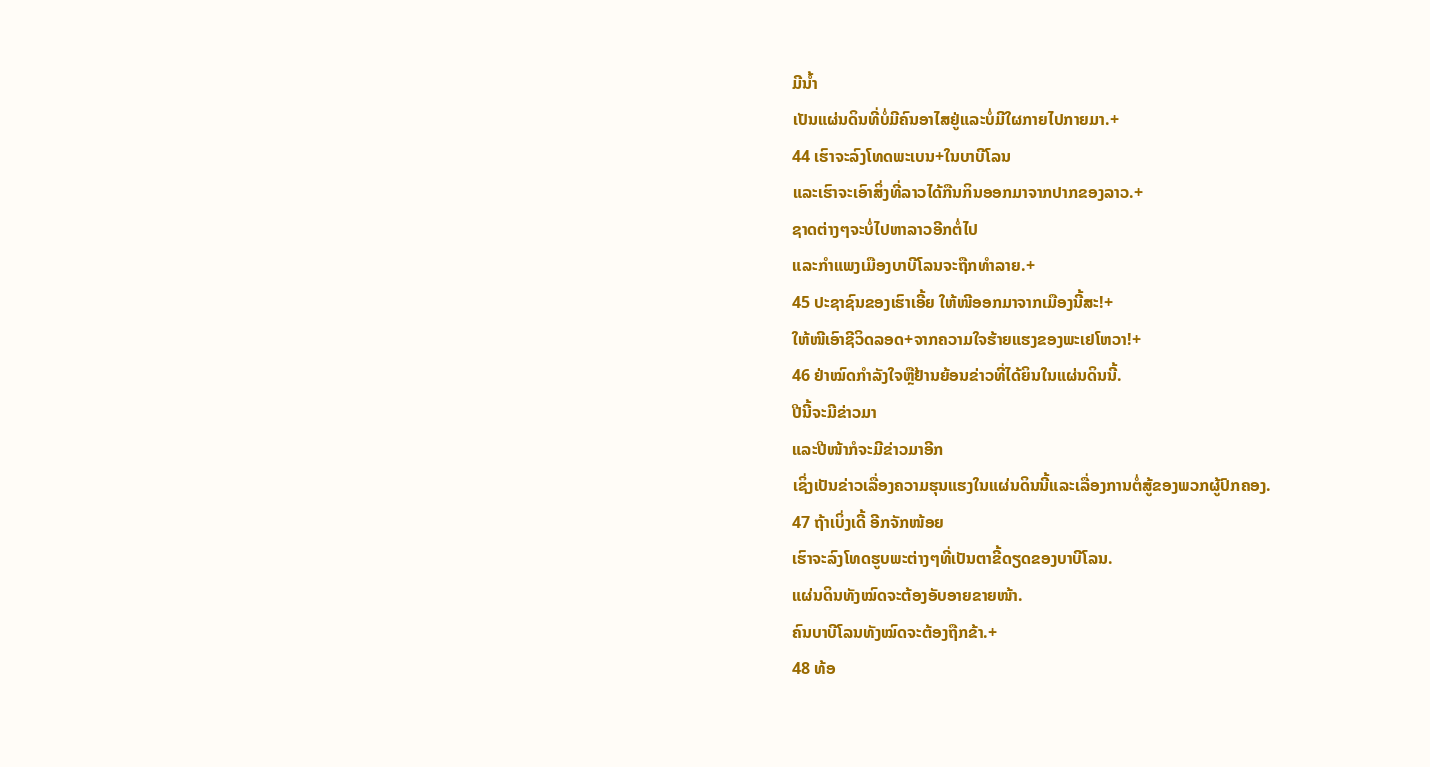ມີນ້ຳ
ເປັນແຜ່ນດິນທີ່ບໍ່ມີຄົນອາໄສຢູ່ແລະບໍ່ມີໃຜກາຍໄປກາຍມາ.+
44 ເຮົາຈະລົງໂທດພະເບນ+ໃນບາບີໂລນ
ແລະເຮົາຈະເອົາສິ່ງທີ່ລາວໄດ້ກືນກິນອອກມາຈາກປາກຂອງລາວ.+
ຊາດຕ່າງໆຈະບໍ່ໄປຫາລາວອີກຕໍ່ໄປ
ແລະກຳແພງເມືອງບາບີໂລນຈະຖືກທຳລາຍ.+
45 ປະຊາຊົນຂອງເຮົາເອີ້ຍ ໃຫ້ໜີອອກມາຈາກເມືອງນີ້ສະ!+
ໃຫ້ໜີເອົາຊີວິດລອດ+ຈາກຄວາມໃຈຮ້າຍແຮງຂອງພະເຢໂຫວາ!+
46 ຢ່າໝົດກຳລັງໃຈຫຼືຢ້ານຍ້ອນຂ່າວທີ່ໄດ້ຍິນໃນແຜ່ນດິນນີ້.
ປີນີ້ຈະມີຂ່າວມາ
ແລະປີໜ້າກໍຈະມີຂ່າວມາອີກ
ເຊິ່ງເປັນຂ່າວເລື່ອງຄວາມຮຸນແຮງໃນແຜ່ນດິນນີ້ແລະເລື່ອງການຕໍ່ສູ້ຂອງພວກຜູ້ປົກຄອງ.
47 ຖ້າເບິ່ງເດີ້ ອີກຈັກໜ້ອຍ
ເຮົາຈະລົງໂທດຮູບພະຕ່າງໆທີ່ເປັນຕາຂີ້ດຽດຂອງບາບີໂລນ.
ແຜ່ນດິນທັງໝົດຈະຕ້ອງອັບອາຍຂາຍໜ້າ.
ຄົນບາບີໂລນທັງໝົດຈະຕ້ອງຖືກຂ້າ.+
48 ທ້ອ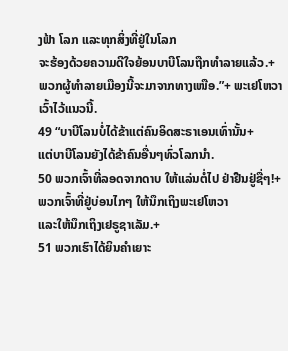ງຟ້າ ໂລກ ແລະທຸກສິ່ງທີ່ຢູ່ໃນໂລກ
ຈະຮ້ອງດ້ວຍຄວາມດີໃຈຍ້ອນບາບີໂລນຖືກທຳລາຍແລ້ວ.+
ພວກຜູ້ທຳລາຍເມືອງນີ້ຈະມາຈາກທາງເໜືອ.”+ ພະເຢໂຫວາເວົ້າໄວ້ແນວນີ້.
49 “ບາບີໂລນບໍ່ໄດ້ຂ້າແຕ່ຄົນອິດສະຣາເອນເທົ່ານັ້ນ+
ແຕ່ບາບີໂລນຍັງໄດ້ຂ້າຄົນອື່ນໆທົ່ວໂລກນຳ.
50 ພວກເຈົ້າທີ່ລອດຈາກດາບ ໃຫ້ແລ່ນຕໍ່ໄປ ຢ່າຢືນຢູ່ຊື່ໆ!+
ພວກເຈົ້າທີ່ຢູ່ບ່ອນໄກໆ ໃຫ້ນຶກເຖິງພະເຢໂຫວາ
ແລະໃຫ້ນຶກເຖິງເຢຣູຊາເລັມ.+
51 ພວກເຮົາໄດ້ຍິນຄຳເຍາະ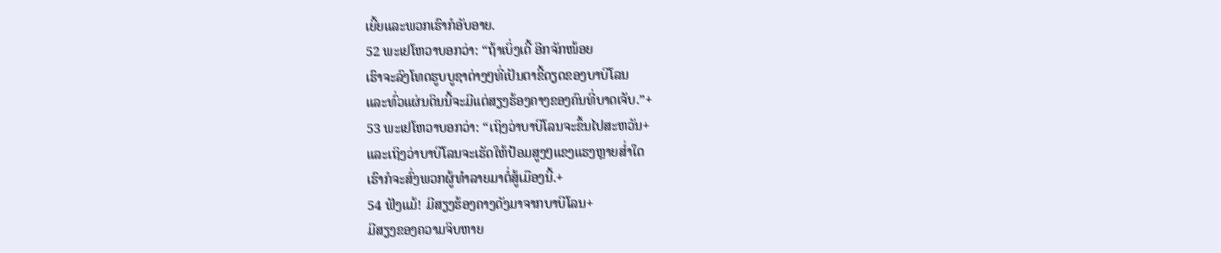ເຍີ້ຍແລະພວກເຮົາກໍອັບອາຍ.
52 ພະເຢໂຫວາບອກວ່າ: “ຖ້າເບິ່ງເດີ້ ອີກຈັກໜ້ອຍ
ເຮົາຈະລົງໂທດຮູບບູຊາຕ່າງໆທີ່ເປັນຕາຂີ້ດຽດຂອງບາບີໂລນ
ແລະທົ່ວແຜ່ນດິນນີ້ຈະມີແຕ່ສຽງຮ້ອງຄາງຂອງຄົນທີ່ບາດເຈັບ.”+
53 ພະເຢໂຫວາບອກວ່າ: “ເຖິງວ່າບາບີໂລນຈະຂຶ້ນໄປສະຫວັນ+
ແລະເຖິງວ່າບາບີໂລນຈະເຮັດໃຫ້ປ້ອມສູງໆແຂງແຮງຫຼາຍສ່ຳໃດ
ເຮົາກໍຈະສົ່ງພວກຜູ້ທຳລາຍມາຕໍ່ສູ້ເມືອງນີ້.+
54 ຟັງແມ້! ມີສຽງຮ້ອງຄາງດັງມາຈາກບາບີໂລນ+
ມີສຽງຂອງຄວາມຈິບຫາຍ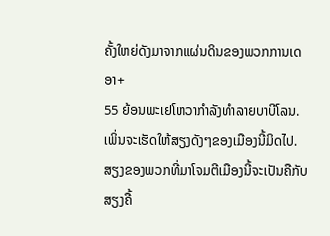ຄັ້ງໃຫຍ່ດັງມາຈາກແຜ່ນດິນຂອງພວກການເດອາ+
55 ຍ້ອນພະເຢໂຫວາກຳລັງທຳລາຍບາບີໂລນ.
ເພິ່ນຈະເຮັດໃຫ້ສຽງດັງໆຂອງເມືອງນີ້ມິດໄປ.
ສຽງຂອງພວກທີ່ມາໂຈມຕີເມືອງນີ້ຈະເປັນຄືກັບສຽງຄື້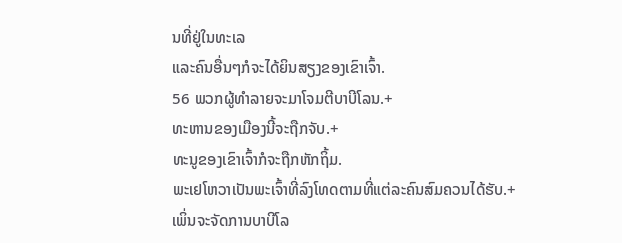ນທີ່ຢູ່ໃນທະເລ
ແລະຄົນອື່ນໆກໍຈະໄດ້ຍິນສຽງຂອງເຂົາເຈົ້າ.
56 ພວກຜູ້ທຳລາຍຈະມາໂຈມຕີບາບີໂລນ.+
ທະຫານຂອງເມືອງນີ້ຈະຖືກຈັບ.+
ທະນູຂອງເຂົາເຈົ້າກໍຈະຖືກຫັກຖິ້ມ.
ພະເຢໂຫວາເປັນພະເຈົ້າທີ່ລົງໂທດຕາມທີ່ແຕ່ລະຄົນສົມຄວນໄດ້ຮັບ.+
ເພິ່ນຈະຈັດການບາບີໂລ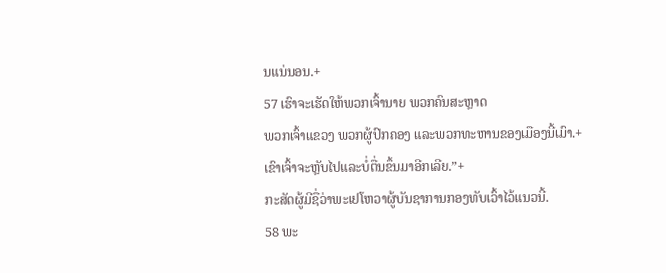ນແນ່ນອນ.+
57 ເຮົາຈະເຮັດໃຫ້ພວກເຈົ້ານາຍ ພວກຄົນສະຫຼາດ
ພວກເຈົ້າແຂວງ ພວກຜູ້ປົກຄອງ ແລະພວກທະຫານຂອງເມືອງນີ້ເມົາ.+
ເຂົາເຈົ້າຈະຫຼັບໄປແລະບໍ່ຕື່ນຂຶ້ນມາອີກເລີຍ.”+
ກະສັດຜູ້ມີຊື່ວ່າພະເຢໂຫວາຜູ້ບັນຊາການກອງທັບເວົ້າໄວ້ແນວນີ້.
58 ພະ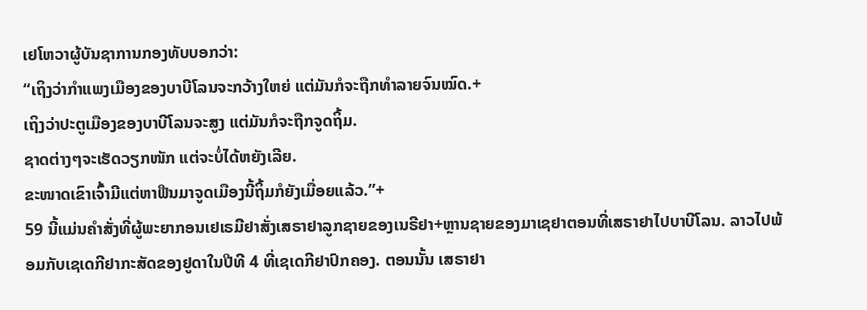ເຢໂຫວາຜູ້ບັນຊາການກອງທັບບອກວ່າ:
“ເຖິງວ່າກຳແພງເມືອງຂອງບາບີໂລນຈະກວ້າງໃຫຍ່ ແຕ່ມັນກໍຈະຖືກທຳລາຍຈົນໝົດ.+
ເຖິງວ່າປະຕູເມືອງຂອງບາບີໂລນຈະສູງ ແຕ່ມັນກໍຈະຖືກຈູດຖິ້ມ.
ຊາດຕ່າງໆຈະເຮັດວຽກໜັກ ແຕ່ຈະບໍ່ໄດ້ຫຍັງເລີຍ.
ຂະໜາດເຂົາເຈົ້າມີແຕ່ຫາຟືນມາຈູດເມືອງນີ້ຖິ້ມກໍຍັງເມື່ອຍແລ້ວ.”+
59 ນີ້ແມ່ນຄຳສັ່ງທີ່ຜູ້ພະຍາກອນເຢເຣມີຢາສັ່ງເສຣາຢາລູກຊາຍຂອງເນຣີຢາ+ຫຼານຊາຍຂອງມາເຊຢາຕອນທີ່ເສຣາຢາໄປບາບີໂລນ. ລາວໄປພ້ອມກັບເຊເດກີຢາກະສັດຂອງຢູດາໃນປີທີ 4 ທີ່ເຊເດກີຢາປົກຄອງ. ຕອນນັ້ນ ເສຣາຢາ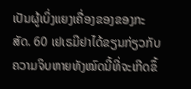ເປັນຜູ້ເບິ່ງແຍງເຄື່ອງຂອງຂອງກະສັດ. 60 ເຢເຣມີຢາໄດ້ຂຽນກ່ຽວກັບຄວາມຈິບຫາຍທັງໝົດນີ້ທີ່ຈະເກີດຂຶ້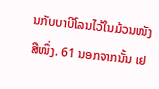ນກັບບາບີໂລນໄວ້ໃນມ້ວນໜັງສືໜຶ່ງ. 61 ນອກຈາກນັ້ນ ເຢ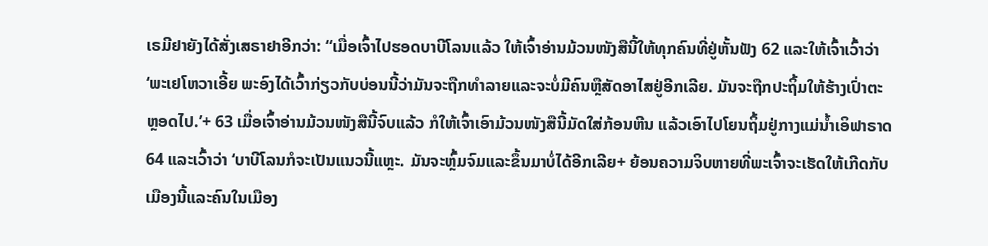ເຣມີຢາຍັງໄດ້ສັ່ງເສຣາຢາອີກວ່າ: “ເມື່ອເຈົ້າໄປຮອດບາບີໂລນແລ້ວ ໃຫ້ເຈົ້າອ່ານມ້ວນໜັງສືນີ້ໃຫ້ທຸກຄົນທີ່ຢູ່ຫັ້ນຟັງ 62 ແລະໃຫ້ເຈົ້າເວົ້າວ່າ ‘ພະເຢໂຫວາເອີ້ຍ ພະອົງໄດ້ເວົ້າກ່ຽວກັບບ່ອນນີ້ວ່າມັນຈະຖືກທຳລາຍແລະຈະບໍ່ມີຄົນຫຼືສັດອາໄສຢູ່ອີກເລີຍ. ມັນຈະຖືກປະຖິ້ມໃຫ້ຮ້າງເປົ່າຕະຫຼອດໄປ.’+ 63 ເມື່ອເຈົ້າອ່ານມ້ວນໜັງສືນີ້ຈົບແລ້ວ ກໍໃຫ້ເຈົ້າເອົາມ້ວນໜັງສືນີ້ມັດໃສ່ກ້ອນຫີນ ແລ້ວເອົາໄປໂຍນຖິ້ມຢູ່ກາງແມ່ນ້ຳເອິຟາຣາດ 64 ແລະເວົ້າວ່າ ‘ບາບີໂລນກໍຈະເປັນແນວນີ້ແຫຼະ. ມັນຈະຫຼົ້ມຈົມແລະຂຶ້ນມາບໍ່ໄດ້ອີກເລີຍ+ ຍ້ອນຄວາມຈິບຫາຍທີ່ພະເຈົ້າຈະເຮັດໃຫ້ເກີດກັບເມືອງນີ້ແລະຄົນໃນເມືອງ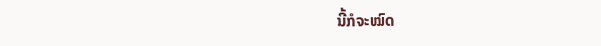ນີ້ກໍຈະໝົດ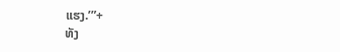ແຮງ.’”+
ທັງ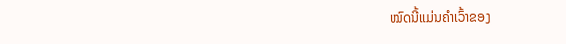ໝົດນີ້ແມ່ນຄຳເວົ້າຂອງ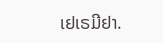ເຢເຣມີຢາ.